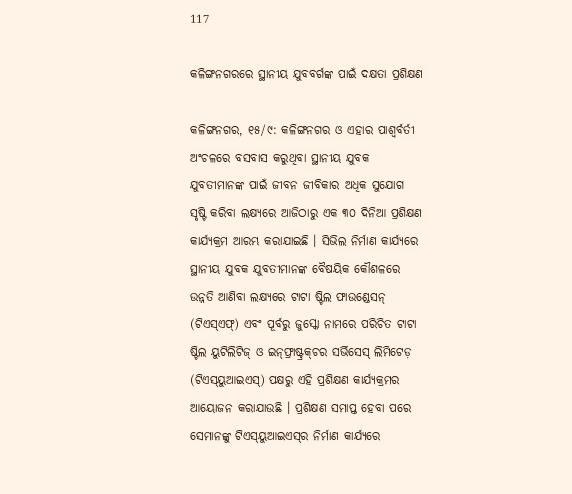117

କଳିଙ୍ଗନଗରରେ ସ୍ଥାନୀୟ ଯୁବବର୍ଗଙ୍କ ପାଇଁ ଦକ୍ଷତା ପ୍ରଶିକ୍ଷଣ

କଳିଙ୍ଗନଗର, ୧୫/୯: କଳିଙ୍ଗନଗର ଓ ଏହାର ପାଶ୍ୱର୍ବର୍ତୀ ଅଂଚଳରେ ବସବାସ କରୁଥିବା ସ୍ଥାନୀୟ ଯୁବକ ଯୁବତୀମାନଙ୍କ ପାଇଁ ଜୀବନ ଜୀବିକାର ଅଧିକ ସୁଯୋଗ ସୃଷ୍ଟି କରିବା ଲକ୍ଷ୍ୟରେ ଆଜିଠାରୁ ଏକ ୩୦ ଦିନିଆ ପ୍ରଶିକ୍ଷଣ କାର୍ଯ୍ୟକ୍ରମ ଆରମ୍ଭ କରାଯାଇଛି । ସିଭିଲ ନିର୍ମାଣ କାର୍ଯ୍ୟରେ ସ୍ଥାନୀୟ ଯୁବକ ଯୁବତୀମାନଙ୍କ ବୈଷୟିକ କୌଶଳରେ ଉନ୍ନତି ଆଣିବା ଲକ୍ଷ୍ୟରେ ଟାଟା ଷ୍ଟିଲ ଫାଉଣ୍ଡେସନ୍ (ଟିଏସ୍‌ଏଫ୍‌) ଏବଂ ପୂର୍ବରୁ ଜୁସ୍କୋ ନାମରେ ପରିଚିତ ଟାଟା ଷ୍ଟିଲ ୟୁଟିଲିଟିଜ୍ ଓ ଇନ୍‌ଫ୍ରାଷ୍ଟ୍ରକ୍‌ଚର ସର୍ଭିସେସ୍ ଲିମିଟେଡ଼ (ଟିଏସ୍‌ୟୁଆଇଏସ୍‌) ପକ୍ଷରୁ ଏହି ପ୍ରଶିକ୍ଷଣ କାର୍ଯ୍ୟକ୍ରମର ଆୟୋଜନ କରାଯାଉଛି । ପ୍ରଶିକ୍ଷଣ ସମାପ୍ତ ହେବା ପରେ ସେମାନଙ୍କୁ ଟିଏସ୍‌ୟୁଆଇଏସ୍‌ର ନିର୍ମାଣ କାର୍ଯ୍ୟରେ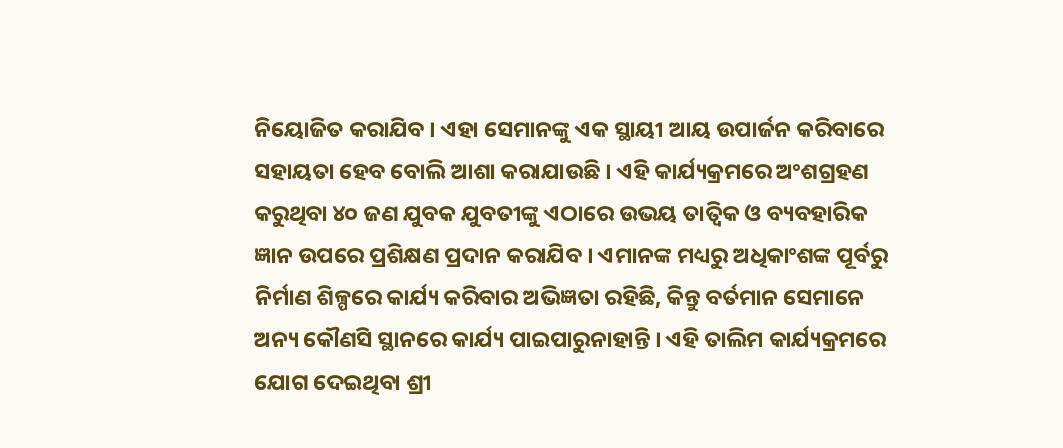ନିୟୋଜିତ କରାଯିବ । ଏହା ସେମାନଙ୍କୁ ଏକ ସ୍ଥାୟୀ ଆୟ ଉପାର୍ଜନ କରିବାରେ ସହାୟତା ହେବ ବୋଲି ଆଶା କରାଯାଉଛି । ଏହି କାର୍ଯ୍ୟକ୍ରମରେ ଅଂଶଗ୍ରହଣ କରୁଥିବା ୪୦ ଜଣ ଯୁବକ ଯୁବତୀଙ୍କୁ ଏଠାରେ ଉଭୟ ତାତ୍ୱିକ ଓ ବ୍ୟବହାରିକ ଜ୍ଞାନ ଉପରେ ପ୍ରଶିକ୍ଷଣ ପ୍ରଦାନ କରାଯିବ । ଏମାନଙ୍କ ମଧ୍ୟରୁ ଅଧିକାଂଶଙ୍କ ପୂର୍ବରୁ ନିର୍ମାଣ ଶିଳ୍ପରେ କାର୍ଯ୍ୟ କରିବାର ଅଭିଜ୍ଞତା ରହିଛି, କିନ୍ତୁ ବର୍ତମାନ ସେମାନେ ଅନ୍ୟ କୌଣସି ସ୍ଥାନରେ କାର୍ଯ୍ୟ ପାଇପାରୁନାହାନ୍ତି । ଏହି ତାଲିମ କାର୍ଯ୍ୟକ୍ରମରେ ଯୋଗ ଦେଇଥିବା ଶ୍ରୀ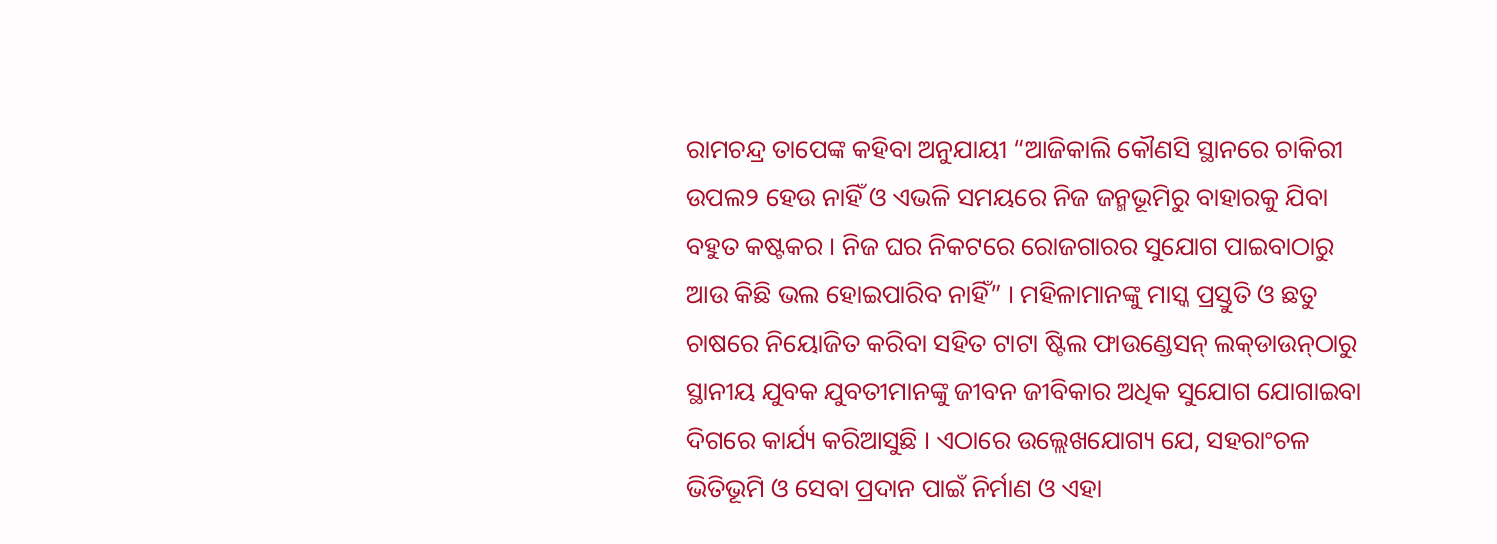ରାମଚନ୍ଦ୍ର ତାପେଙ୍କ କହିବା ଅନୁଯାୟୀ “ଆଜିକାଲି କୌଣସି ସ୍ଥାନରେ ଚାକିରୀ ଉପଲ୨ ହେଉ ନାହିଁ ଓ ଏଭଳି ସମୟରେ ନିଜ ଜନ୍ମଭୂମିରୁ ବାହାରକୁ ଯିବା ବହୁତ କଷ୍ଟକର । ନିଜ ଘର ନିକଟରେ ରୋଜଗାରର ସୁଯୋଗ ପାଇବାଠାରୁ ଆଉ କିଛି ଭଲ ହୋଇପାରିବ ନାହିଁ” । ମହିଳାମାନଙ୍କୁ ମାସ୍କ ପ୍ରସ୍ତୁତି ଓ ଛତୁ ଚାଷରେ ନିୟୋଜିତ କରିବା ସହିତ ଟାଟା ଷ୍ଟିଲ ଫାଉଣ୍ଡେସନ୍‌ ଲକ୍‌ଡାଉନ୍‌ଠାରୁ ସ୍ଥାନୀୟ ଯୁବକ ଯୁବତୀମାନଙ୍କୁ ଜୀବନ ଜୀବିକାର ଅଧିକ ସୁଯୋଗ ଯୋଗାଇବା ଦିଗରେ କାର୍ଯ୍ୟ କରିଆସୁଛି । ଏଠାରେ ଉଲ୍ଲେଖଯୋଗ୍ୟ ଯେ, ସହରାଂଚଳ ଭିତିଭୂମି ଓ ସେବା ପ୍ରଦାନ ପାଇଁ ନିର୍ମାଣ ଓ ଏହା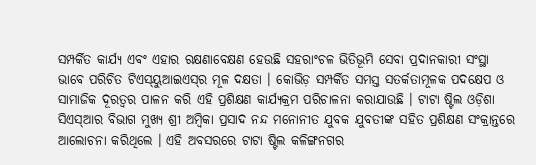ସମ୍ପର୍କିତ କାର୍ଯ୍ୟ ଏବଂ ଏହାର ରକ୍ଷଣାବେକ୍ଷଣ ହେଉଛି ସହରାଂଚଳ ଭିତିଭୂମି ସେବା ପ୍ରଦାନକାରୀ ସଂସ୍ଥା ଭାବେ ପରିଚିତ ଟିଏସ୍‌ୟୁଆଇଏସ୍‌ର ମୂଳ ଦକ୍ଷତା । କୋଭିଡ଼ ସମ୍ପର୍କିତ ସମସ୍ତ ସତର୍କତାମୂଳକ ପଦକ୍ଷେପ ଓ ସାମାଜିକ ଦୂରତ୍ୱର ପାଳନ କରି ଏହି ପ୍ରଶିକ୍ଷଣ କାର୍ଯ୍ୟକ୍ରମ ପରିଚାଳନା କରାଯାଉଛି । ଟାଟା ଷ୍ଟିଲ ଓଡ଼ିଶା ସିଏସ୍‌ଆର ବିଭାଗ ମୁଖ୍ୟ ଶ୍ରୀ ଅମ୍ବିକା ପ୍ରସାଦ ନନ୍ଦ ମନୋନୀତ ଯୁବକ ଯୁବତୀଙ୍କ ସହିତ ପ୍ରଶିକ୍ଷଣ ସଂକ୍ରାନ୍ତରେ ଆଲୋଚନା କରିଥିଲେ । ଏହି ଅବସରରେ ଟାଟା ଷ୍ଟିଲ କଳିଙ୍ଗନଗର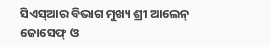ସିଏସ୍‌ଆର ବିଭାଗ ମୁଖ୍ୟ ଶ୍ରୀ ଆଲେନ୍ ଜୋସେଫ୍ ଓ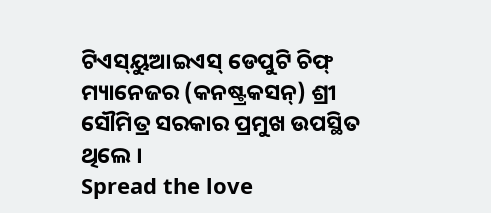ଟିଏସ୍‌ୟୁଆଇଏସ୍ ଡେପୁଟି ଚିଫ୍ ମ୍ୟାନେଜର (କନଷ୍ଟ୍ରକସନ୍‌) ଶ୍ରୀ ସୌମିତ୍ର ସରକାର ପ୍ରମୁଖ ଉପସ୍ଥିତ ଥିଲେ ।
Spread the love